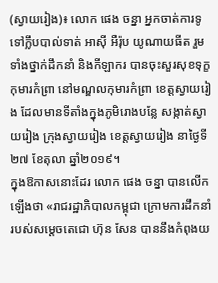(ស្វាយរៀង)៖ លោក ផេង ចន្នា អ្នកចាត់ការទូទៅក្លឹបបាល់ទាត់ អាស៊ី អឺរ៉ុប យូណាយធីត រួមទាំងថ្នាក់ដឹកនាំ និងកីឡាករ បានចុះសួរសុខទុក្ខកុមារកំព្រា នៅមណ្ឌលកុមារកំព្រា ខេត្តស្វាយរៀង ដែលមានទីតាំងក្នុងភូមិរោងបន្លែ សង្កាត់ស្វាយរៀង ក្រុងស្វាយរៀង ខេត្តស្វាយរៀង នាថ្ងៃទី២៧ ខែតុលា ឆ្នាំ២០១៩។
ក្នុងឱកាសនោះដែរ លោក ផេង ចន្នា បានលើកឡើងថា «រាជរដ្ឋាភិបាលកម្ពុជា ក្រោមការដឹកនាំរបស់សម្ដេចតេជោ ហ៊ុន សែន បាននឹងកំពុងយ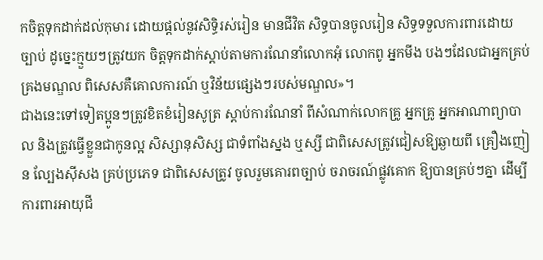កចិត្តទុកដាក់ដល់កុមារ ដោយផ្តល់នូវសិទ្ធិរស់រៀន មានជីវិត សិទ្ធបានចូលរៀន សិទ្ធទទួលការពារដោយច្បាប់ ដូច្នេះក្មួយៗត្រូវយក ចិត្តទុកដាក់ស្តាប់តាមការណែនាំលោកអុំ លោកពូ អ្នកមីង បងៗដែលជាអ្នកគ្រប់គ្រងមណ្ឌល ពិសេសគឺគោលការណ៍ ឬវិន័យផ្សេងៗរបស់មណ្ឌល»។
ជាងនេះទៅទៀតប្អូនៗត្រូវខិតខំរៀនសូត្រ ស្តាប់ការណែនាំ ពីសំណាក់លោកគ្រូ អ្នកគ្រូ អ្នកអាណាព្យាបាល និងត្រូវធ្វើខ្លួនជាកូនល្អ សិស្សានុសិស្ស ជាទំពាំងស្នង ឬស្សី ជាពិសេសត្រូវជៀសឱ្យឆ្ងាយពី គ្រឿងញៀន ល្បែងស៊ីសង គ្រប់ប្រភេទ ជាពិសេសត្រូវ ចូលរួមគោរពច្បាប់ ចរាចរណ៍ផ្លូវគោក ឱ្យបានគ្រប់ៗគ្នា ដើម្បីការពារអាយុជី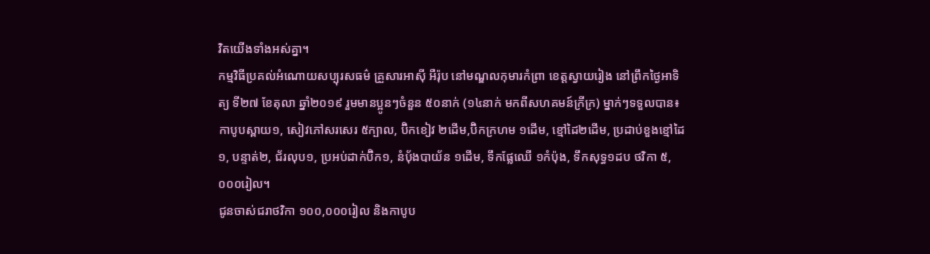វិតយើងទាំងអស់គ្នា។
កម្មវិធីប្រគល់អំណោយសប្បុរសធម៌ គ្រួសារអាស៊ី អឺរ៉ុប នៅមណ្ឌលកុមារកំព្រា ខេត្តស្វាយរៀង នៅព្រឹកថ្ងៃអាទិត្យ ទី២៧ ខែតុលា ឆ្នាំ២០១៩ រួមមានប្អូនៗចំនួន ៥០នាក់ (១៤នាក់ មកពីសហគមន៍ក្រីក្រ) ម្នាក់ៗទទួលបាន៖
កាបូបស្ពាយ១, សៀវភៅសរសេរ ៥ក្បាល, ប៊ិកខៀវ ២ដើម,ប៊ិកក្រហម ១ដើម, ខ្មៅដៃ២ដើម, ប្រដាប់ខួងខ្មៅដៃ១, បន្ទាត់២, ជ័រលុប១, ប្រអប់ដាក់ប៊ិក១, នំប៉័ងបាយ័ន ១ដើម, ទឹកផ្លែឈើ ១កំប៉ុង, ទឹកសុទ្ធ១ដប ថវិកា ៥,០០០រៀល។
ជូនចាស់ជរាថវិកា ១០០,០០០រៀល និងកាបូប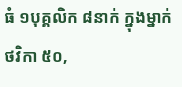ធំ ១បុគ្គលិក ៨នាក់ ក្នុងម្នាក់ថវិកា ៥០,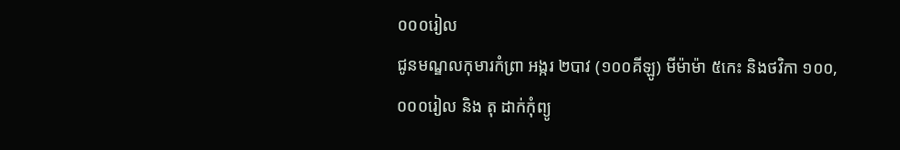០០០រៀល
ជូនមណ្ឌលកុមារកំព្រា អង្ករ ២បាវ (១០០គីឡូ) មីម៉ាម៉ា ៥កេះ និងថវិកា ១០០,០០០រៀល និង តុ ដាក់កុំព្យូ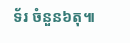ទ័រ ចំនួន៦តុ៕